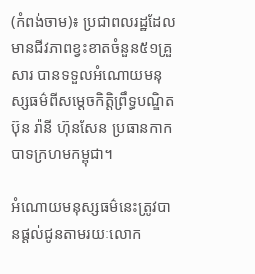(កំពង់ចាម)៖ ប្រជាពលរដ្ឋដែលមានជីវភាពខ្វះខាតចំនួន៥១គ្រួសារ បានទទួលអំណោយមនុស្សធម៌ពីសម្ដេចកិត្តិព្រឹទ្ធបណ្ឌិត ប៊ុន រ៉ានី ហ៊ុនសែន ប្រធានកាកបាទក្រហមកម្ពុជា។

អំណោយមនុស្សធម៌នេះត្រូវបានផ្ដល់ជូនតាមរយៈលោក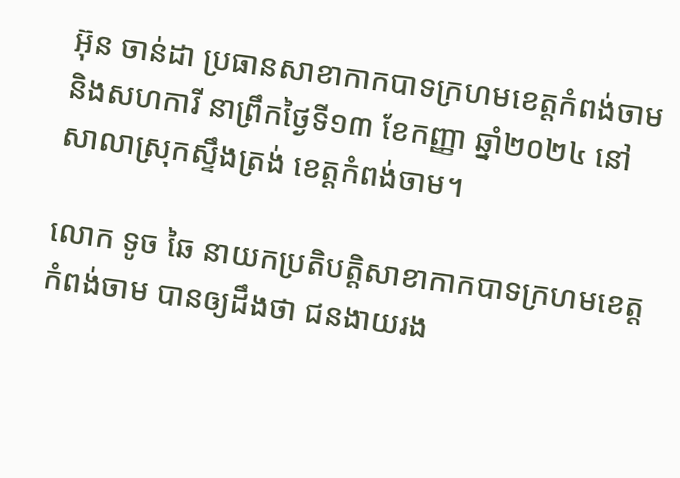អ៊ុន ចាន់ដា ប្រធានសាខាកាកបាទក្រហមខេត្តកំពង់ចាម និងសហការី នាព្រឹកថ្ងៃទី១៣ ខែកញ្ញា ឆ្នាំ២០២៤ នៅសាលាស្រុកស្ទឹងត្រង់ ខេត្តកំពង់ចាម។

លោក ទូច ឆៃ នាយកប្រតិបត្តិសាខាកាកបាទក្រហមខេត្តកំពង់ចាម បានឲ្យដឹងថា ជនងាយរង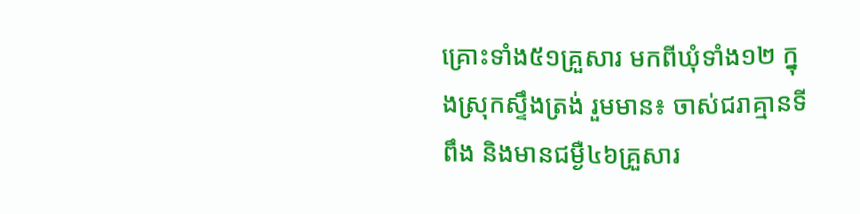គ្រោះទាំង៥១គ្រួសារ មកពីឃុំទាំង១២ ក្នុងស្រុកស្ទឹងត្រង់ រួមមាន៖ ចាស់ជរាគ្មានទីពឹង និងមានជម្ងឺ៤៦គ្រួសារ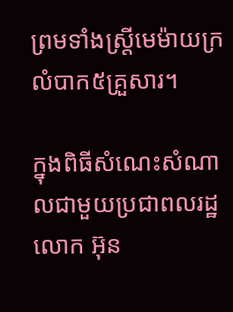ព្រមទាំងស្ត្រីមេម៉ាយក្រលំបាក៥គ្រួសារ។

ក្នុងពិធីសំណេះសំណាលជាមួយប្រជាពលរដ្ឋលោក អ៊ុន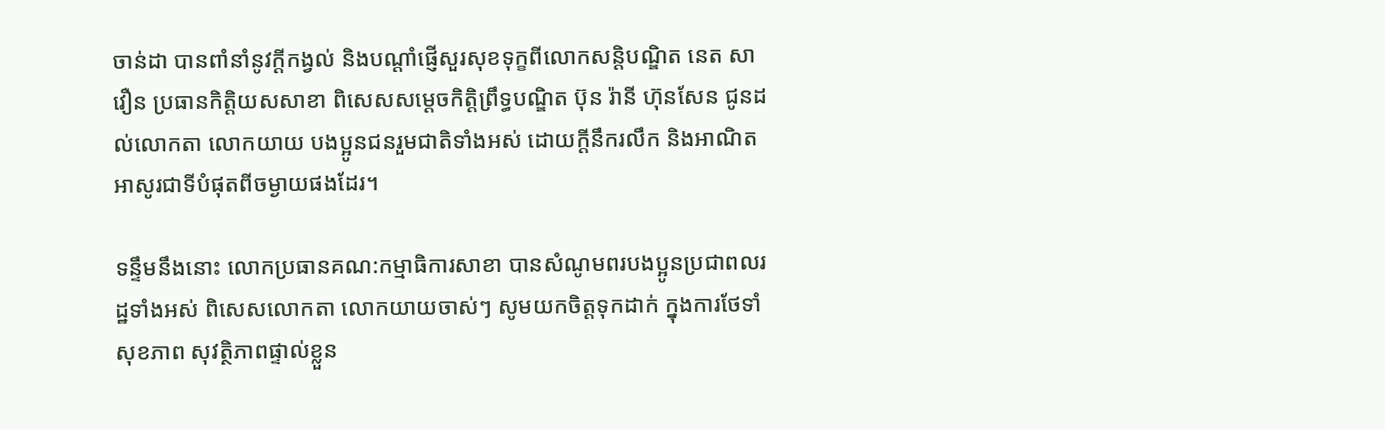ចាន់ដា បានពាំនាំនូវក្តីកង្វល់ និងបណ្តាំផ្ញើសួរសុខទុក្ខពីលោកសន្តិបណ្ឌិត នេត សាវឿន ប្រធានកិត្តិយសសាខា ពិសេសសម្ដេចកិត្ដិព្រឹទ្ធបណ្ឌិត ប៊ុន រ៉ានី ហ៊ុនសែន ជូនដល់លោកតា លោកយាយ បងប្អូនជនរួមជាតិទាំងអស់ ដោយក្តីនឹករលឹក និងអាណិតអាសូរជាទីបំផុតពីចម្ងាយផងដែរ។

ទន្ទឹមនឹងនោះ លោកប្រធានគណ:កម្មាធិការសាខា បានសំណូមពរបងប្អូនប្រជាពលរដ្ឋទាំងអស់ ពិសេសលោកតា លោកយាយចាស់ៗ សូមយកចិត្តទុកដាក់ ក្នុងការថែទាំសុខភាព សុវត្ថិភាពផ្ទាល់ខ្លួន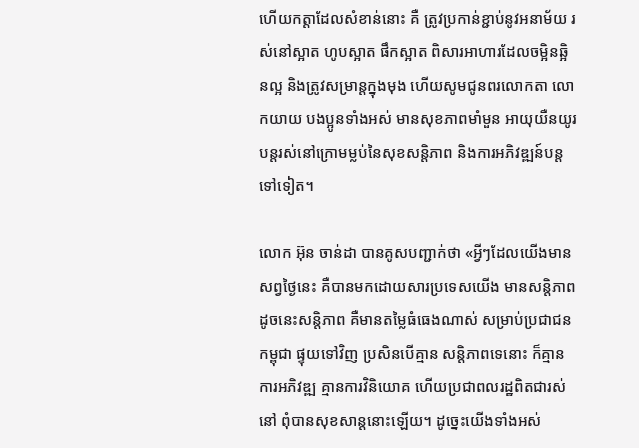ហើយកត្តាដែលសំខាន់នោះ គឺ ត្រូវប្រកាន់ខ្ជាប់នូវអនាម័យ រស់នៅស្អាត ហូបស្អាត ផឹកស្អាត ពិសារអាហារដែលចម្អិនឆ្អិនល្អ និងត្រូវសម្រាន្តក្នុងមុង ហើយសូមជូនពរលោកតា លោកយាយ បងប្អូនទាំងអស់ មានសុខភាពមាំមួន អាយុយឺនយូរ បន្តរស់នៅក្រោមម្លប់នៃសុខសន្តិភាព និងការអភិវឌ្ឍន៍បន្តទៅទៀត។

លោក អ៊ុន ចាន់ដា បានគូសបញ្ជាក់ថា «អ្វីៗដែលយើងមានសព្វថ្ងៃនេះ គឺបានមកដោយសារប្រទេសយើង មានសន្តិភាព ដូចនេះសន្តិភាព គឺមានតម្លៃធំធេងណាស់ សម្រាប់ប្រជាជនកម្ពុជា ផ្ទុយទៅវិញ ប្រសិនបើគ្មាន សន្តិភាពទេនោះ ក៏គ្មានការអភិវឌ្ឍ គ្មានការវិនិយោគ ហើយប្រជាពលរដ្ឋពិតជារស់នៅ ពុំបានសុខសាន្តនោះឡើយ។ ដូច្នេះយើងទាំងអស់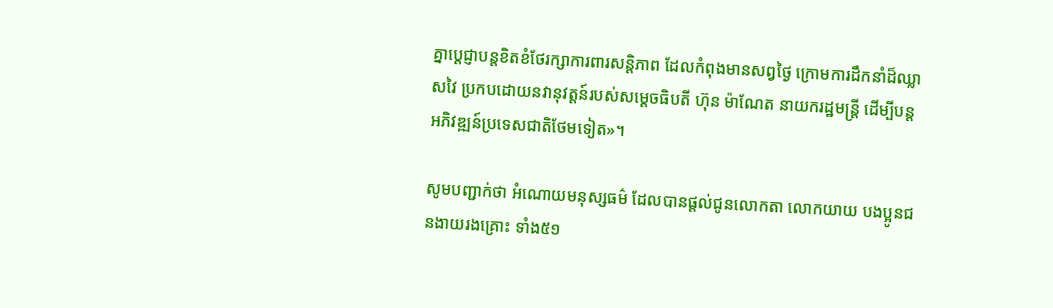គ្នាប្តេជ្ញាបន្តខិតខំថែរក្សាការពារសន្តិភាព ដែលកំពុងមានសព្វថ្ងៃ ក្រោមការដឹកនាំដ៏ឈ្លាសវៃ ប្រកបដោយនវានុវត្តន៍របស់សម្តេចធិបតី ហ៊ុន ម៉ាណែត នាយករដ្ឋមន្ត្រី ដើម្បីបន្តអភិវឌ្ឍន៍ប្រទេសជាតិថែមទៀត»។

សូមបញ្ជាក់ថា អំណោយមនុស្សធម៌ ដែលបានផ្តល់ជូនលោកតា លោកយាយ បងប្អូនជនងាយរងគ្រោះ ទាំង៥១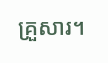គ្រួសារ។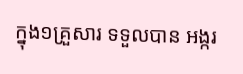ក្នុង១គ្រួសារ ទទួលបាន អង្ករ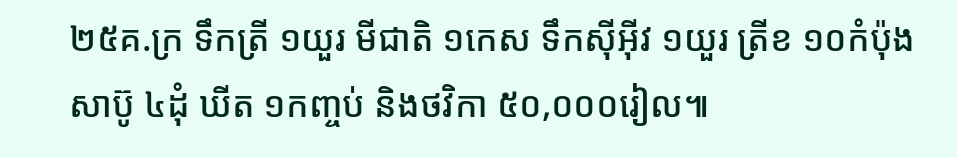២៥គ.ក្រ ទឹកត្រី ១យួរ មីជាតិ ១កេស ទឹកស៊ីអ៊ីវ ១យួរ ត្រីខ ១០កំប៉ុង សាប៊ូ ៤ដុំ ឃីត ១កញ្ចប់ និងថវិកា ៥០,០០០រៀល៕